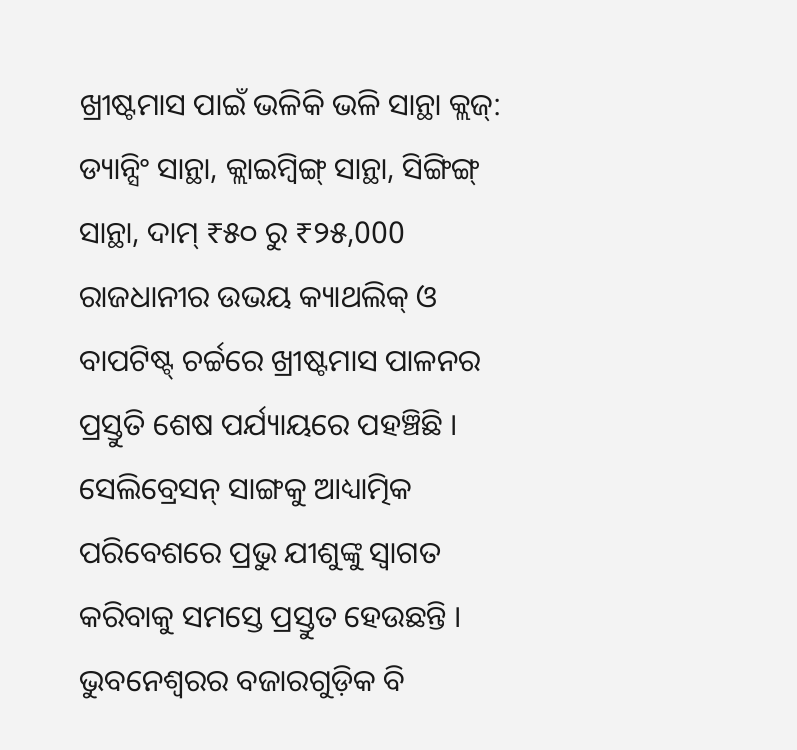ଖ୍ରୀଷ୍ଟମାସ ପାଇଁ ଭଳିକି ଭଳି ସାନ୍ଥା କ୍ଲଜ୍: ଡ୍ୟାନ୍ସିଂ ସାନ୍ଥା, କ୍ଲାଇମ୍ବିଙ୍ଗ୍ ସାନ୍ଥା, ସିଙ୍ଗିଙ୍ଗ୍ ସାନ୍ଥା, ଦାମ୍ ₹୫୦ ରୁ ₹୨୫,000
ରାଜଧାନୀର ଉଭୟ କ୍ୟାଥଲିକ୍ ଓ ବାପଟିଷ୍ଟ୍ ଚର୍ଚ୍ଚରେ ଖ୍ରୀଷ୍ଟମାସ ପାଳନର ପ୍ରସ୍ତୁତି ଶେଷ ପର୍ଯ୍ୟାୟରେ ପହଞ୍ଚିଛି । ସେଲିବ୍ରେସନ୍ ସାଙ୍ଗକୁ ଆଧ୍ୟାତ୍ମିକ ପରିବେଶରେ ପ୍ରଭୁ ଯୀଶୁଙ୍କୁ ସ୍ବାଗତ କରିବାକୁ ସମସ୍ତେ ପ୍ରସ୍ତୁତ ହେଉଛନ୍ତି । ଭୁବନେଶ୍ୱରର ବଜାରଗୁଡ଼ିକ ବି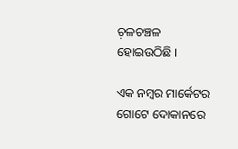ଚ଼ଳଚଞ୍ଚଳ ହୋଇଉଠିଛି ।

ଏକ ନମ୍ବର ମାର୍କେଟର ଗୋଟେ ଦୋକାନରେ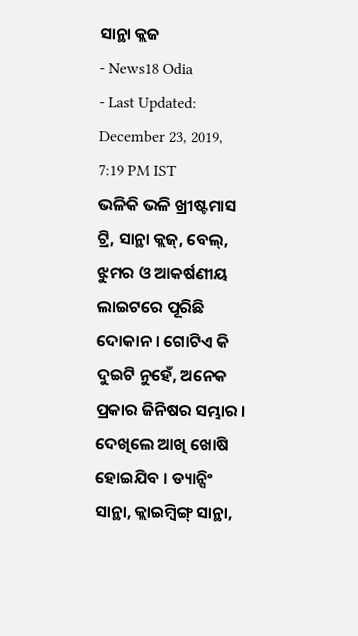ସାନ୍ଥା କ୍ଲଜ
- News18 Odia
- Last Updated: December 23, 2019, 7:19 PM IST
ଭଳିକି ଭଳି ଖ୍ରୀଷ୍ଟମାସ ଟ୍ରି, ସାନ୍ଥା କ୍ଲଜ୍, ବେଲ୍, ଝୁମର ଓ ଆକର୍ଷଣୀୟ ଲାଇଟରେ ପୂରିଛି ଦୋକାନ । ଗୋଟିଏ କି ଦୁଇଟି ନୁହେଁ, ଅନେକ ପ୍ରକାର ଜିନିଷର ସମ୍ଭାର । ଦେଖିଲେ ଆଖି ଖୋଷି ହୋଇଯିବ । ଡ୍ୟାନ୍ସିଂ ସାନ୍ଥା, କ୍ଲାଇମ୍ବିଙ୍ଗ୍ ସାନ୍ଥା,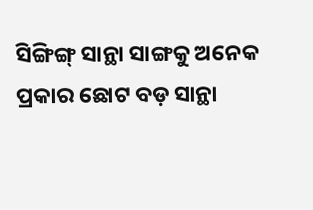ସିଙ୍ଗିଙ୍ଗ୍ ସାନ୍ଥା ସାଙ୍ଗକୁ ଅନେକ ପ୍ରକାର ଛୋଟ ବଡ଼ ସାନ୍ଥା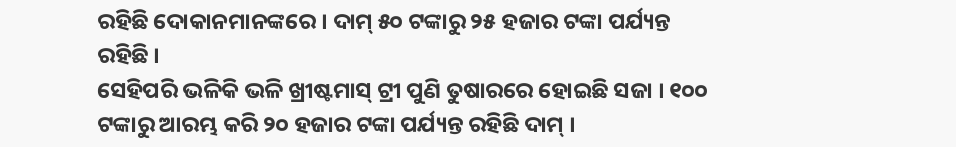ରହିଛି ଦୋକାନମାନଙ୍କରେ । ଦାମ୍ ୫୦ ଟଙ୍କାରୁ ୨୫ ହଜାର ଟଙ୍କା ପର୍ଯ୍ୟନ୍ତ ରହିଛି ।
ସେହିପରି ଭଳିକି ଭଳି ଖ୍ରୀଷ୍ଟମାସ୍ ଟ୍ରୀ ପୁଣି ତୁଷାରରେ ହୋଇଛି ସଜା । ୧୦୦ ଟଙ୍କାରୁ ଆରମ୍ଭ କରି ୨୦ ହଜାର ଟଙ୍କା ପର୍ଯ୍ୟନ୍ତ ରହିଛି ଦାମ୍ ।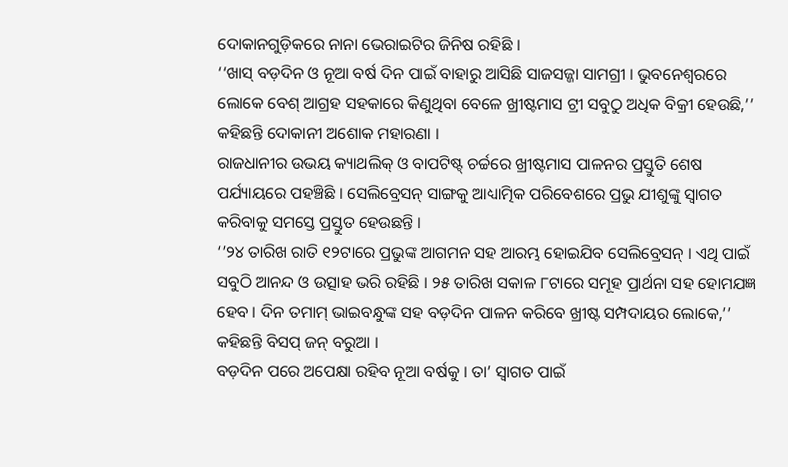ଦୋକାନଗୁଡ଼ିକରେ ନାନା ଭେରାଇଟିର ଜିନିଷ ରହିଛି ।
‘‘ଖାସ୍ ବଡ଼ଦିନ ଓ ନୂଆ ବର୍ଷ ଦିନ ପାଇଁ ବାହାରୁ ଆସିଛି ସାଜସଜ୍ଜା ସାମଗ୍ରୀ । ଭୁବନେଶ୍ବରରେ ଲୋକେ ବେଶ୍ ଆଗ୍ରହ ସହକାରେ କିଣୁଥିବା ବେଳେ ଖ୍ରୀଷ୍ଟମାସ ଟ୍ରୀ ସବୁଠୁ ଅଧିକ ବିକ୍ରୀ ହେଉଛି,’’ କହିଛନ୍ତି ଦୋକାନୀ ଅଶୋକ ମହାରଣା ।
ରାଜଧାନୀର ଉଭୟ କ୍ୟାଥଲିକ୍ ଓ ବାପଟିଷ୍ଟ୍ ଚର୍ଚ୍ଚରେ ଖ୍ରୀଷ୍ଟମାସ ପାଳନର ପ୍ରସ୍ତୁତି ଶେଷ ପର୍ଯ୍ୟାୟରେ ପହଞ୍ଚିଛି । ସେଲିବ୍ରେସନ୍ ସାଙ୍ଗକୁ ଆଧ୍ୟାତ୍ମିକ ପରିବେଶରେ ପ୍ରଭୁ ଯୀଶୁଙ୍କୁ ସ୍ବାଗତ କରିବାକୁ ସମସ୍ତେ ପ୍ରସ୍ତୁତ ହେଉଛନ୍ତି ।
‘’୨୪ ତାରିଖ ରାତି ୧୨ଟାରେ ପ୍ରଭୁଙ୍କ ଆଗମନ ସହ ଆରମ୍ଭ ହୋଇଯିବ ସେଲିବ୍ରେସନ୍ । ଏଥି ପାଇଁ ସବୁଠି ଆନନ୍ଦ ଓ ଉତ୍ସାହ ଭରି ରହିଛି । ୨୫ ତାରିଖ ସକାଳ ୮ଟାରେ ସମୂହ ପ୍ରାର୍ଥନା ସହ ହୋମଯଜ୍ଞ ହେବ । ଦିନ ତମାମ୍ ଭାଇବନ୍ଧୁଙ୍କ ସହ ବଡ଼ଦିନ ପାଳନ କରିବେ ଖ୍ରୀଷ୍ଟ ସମ୍ପଦାୟର ଲୋକେ,’’ କହିଛନ୍ତି ବିସପ୍ ଜନ୍ ବରୁଆ ।
ବଡ଼ଦିନ ପରେ ଅପେକ୍ଷା ରହିବ ନୂଆ ବର୍ଷକୁ । ତା’ ସ୍ବାଗତ ପାଇଁ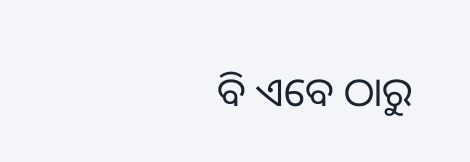ବି ଏବେ ଠାରୁ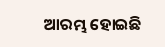ଆରମ୍ଭ ହୋଇଛି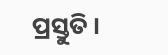ପ୍ରସ୍ତୁତି ।